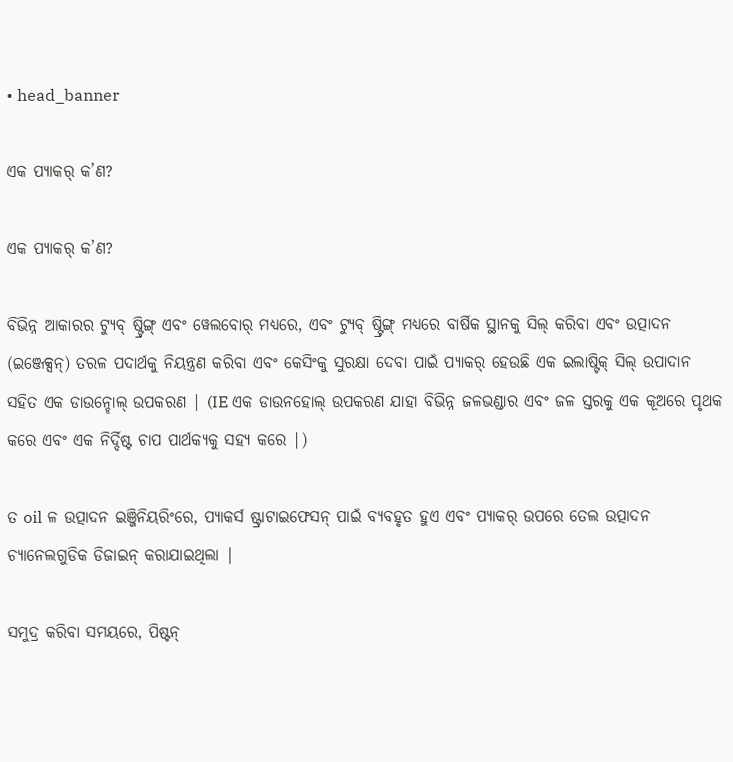• head_banner

ଏକ ପ୍ୟାକର୍ କ’ଣ?

ଏକ ପ୍ୟାକର୍ କ’ଣ?

ବିଭିନ୍ନ ଆକାରର ଟ୍ୟୁବ୍ ଷ୍ଟ୍ରିଙ୍ଗ୍ ଏବଂ ୱେଲବୋର୍ ମଧ୍ୟରେ, ଏବଂ ଟ୍ୟୁବ୍ ଷ୍ଟ୍ରିଙ୍ଗ୍ ମଧ୍ୟରେ ବାର୍ଷିକ ସ୍ଥାନକୁ ସିଲ୍ କରିବା ଏବଂ ଉତ୍ପାଦନ (ଇଞ୍ଜେକ୍ସନ୍) ତରଳ ପଦାର୍ଥକୁ ନିୟନ୍ତ୍ରଣ କରିବା ଏବଂ କେସିଂକୁ ସୁରକ୍ଷା ଦେବା ପାଇଁ ପ୍ୟାକର୍ ହେଉଛି ଏକ ଇଲାଷ୍ଟିକ୍ ସିଲ୍ ଉପାଦାନ ସହିତ ଏକ ଡାଉନ୍ହୋଲ୍ ଉପକରଣ | (IE ଏକ ଡାଉନହୋଲ୍ ଉପକରଣ ଯାହା ବିଭିନ୍ନ ଜଳଭଣ୍ଡାର ଏବଂ ଜଳ ସ୍ତରକୁ ଏକ କୂଅରେ ପୃଥକ କରେ ଏବଂ ଏକ ନିର୍ଦ୍ଦିଷ୍ଟ ଚାପ ପାର୍ଥକ୍ୟକୁ ସହ୍ୟ କରେ |)

ତ oil ଳ ଉତ୍ପାଦନ ଇଞ୍ଜିନିୟରିଂରେ, ପ୍ୟାକର୍ସ ଷ୍ଟ୍ରାଟାଇଫେସନ୍ ପାଇଁ ବ୍ୟବହୃତ ହୁଏ ଏବଂ ପ୍ୟାକର୍ ଉପରେ ତେଲ ଉତ୍ପାଦନ ଚ୍ୟାନେଲଗୁଡିକ ଡିଜାଇନ୍ କରାଯାଇଥିଲା |

ସମୁଦ୍ର କରିବା ସମୟରେ, ପିଷ୍ଟନ୍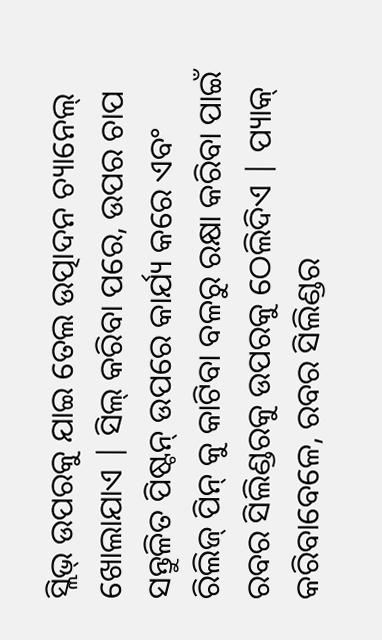ସ୍ଲିଭ୍ ଉପରକୁ ଯାଇ ତେଲ ଉତ୍ପାଦନ ଚ୍ୟାନେଲ୍ ଖୋଲାଯାଏ | ସିଲ୍ କରିବା ପରେ, ଉପର ଚାପ ସନ୍ତୁଳିତ ପିଷ୍ଟନ୍ ଉପରେ କାର୍ଯ୍ୟ କରେ ଏବଂ ରିଲିଜ୍ ପିନ୍ କୁ କାଟିବା ବଳରୁ ରକ୍ଷା କରିବା ପାଇଁ ରବର ସିଲିଣ୍ଡରକୁ ଉପରକୁ ଠେଲିଦିଏ | ପ୍ୟାକ୍ କରିବାବେଳେ, ରବର ସିଲିଣ୍ଡର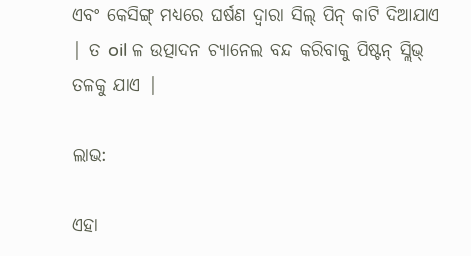ଏବଂ କେସିଙ୍ଗ୍ ମଧ୍ୟରେ ଘର୍ଷଣ ଦ୍ୱାରା ସିଲ୍ ପିନ୍ କାଟି ଦିଆଯାଏ | ତ oil ଳ ଉତ୍ପାଦନ ଚ୍ୟାନେଲ ବନ୍ଦ କରିବାକୁ ପିଷ୍ଟନ୍ ସ୍ଲିଭ୍ ତଳକୁ ଯାଏ |

ଲାଭ:

ଏହା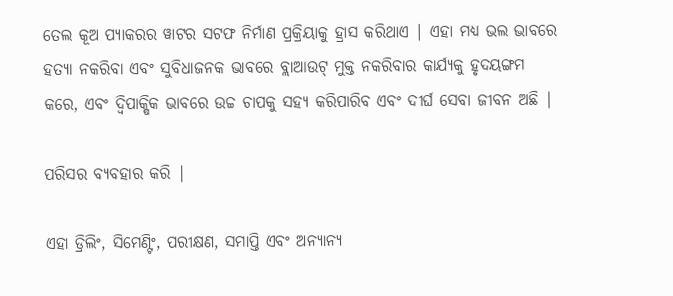ତେଲ କୂଅ ପ୍ୟାକରର ୱାଟର ସଟଫ ନିର୍ମାଣ ପ୍ରକ୍ରିୟାକୁ ହ୍ରାସ କରିଥାଏ | ଏହା ମଧ୍ୟ ଭଲ ଭାବରେ ହତ୍ୟା ନକରିବା ଏବଂ ସୁବିଧାଜନକ ଭାବରେ ବ୍ଲାଆଉଟ୍ ମୁକ୍ତ ନକରିବାର କାର୍ଯ୍ୟକୁ ହୃଦୟଙ୍ଗମ କରେ, ଏବଂ ଦ୍ୱିପାକ୍ଷିକ ଭାବରେ ଉଚ୍ଚ ଚାପକୁ ସହ୍ୟ କରିପାରିବ ଏବଂ ଦୀର୍ଘ ସେବା ଜୀବନ ଅଛି |

ପରିସର ବ୍ୟବହାର କରି |

ଏହା ଡ୍ରିଲିଂ, ସିମେଣ୍ଟିଂ, ପରୀକ୍ଷଣ, ସମାପ୍ତି ଏବଂ ଅନ୍ୟାନ୍ୟ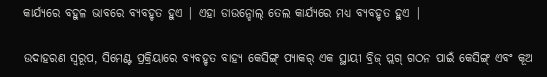କାର୍ଯ୍ୟରେ ବହୁଳ ଭାବରେ ବ୍ୟବହୃତ ହୁଏ | ଏହା ଡାଉନ୍ହୋଲ୍ ତେଲ କାର୍ଯ୍ୟରେ ମଧ୍ୟ ବ୍ୟବହୃତ ହୁଏ |

ଉଦାହରଣ ସ୍ୱରୂପ, ସିମେଣ୍ଟ ପ୍ରକ୍ରିୟାରେ ବ୍ୟବହୃତ ବାହ୍ୟ କେସିଙ୍ଗ୍ ପ୍ୟାକର୍ ଏକ ସ୍ଥାୟୀ ବ୍ରିଜ୍ ପ୍ଲଗ୍ ଗଠନ ପାଇଁ କେସିଙ୍ଗ୍ ଏବଂ କୂଅ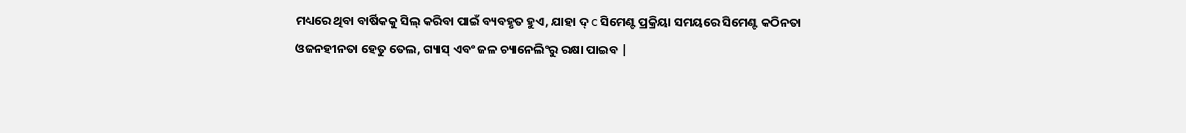ମଧ୍ୟରେ ଥିବା ବାର୍ଷିକକୁ ସିଲ୍ କରିବା ପାଇଁ ବ୍ୟବହୃତ ହୁଏ, ଯାହା ଦ୍ c ସିମେଣ୍ଟ ପ୍ରକ୍ରିୟା ସମୟରେ ସିମେଣ୍ଟ କଠିନତା ଓଜନହୀନତା ହେତୁ ତେଲ, ଗ୍ୟାସ୍ ଏବଂ ଜଳ ଚ୍ୟାନେଲିଂରୁ ରକ୍ଷା ପାଇବ |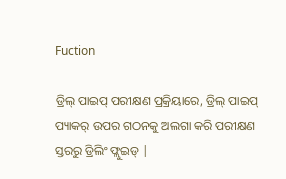Fuction

ଡ୍ରିଲ୍ ପାଇପ୍ ପରୀକ୍ଷଣ ପ୍ରକ୍ରିୟାରେ, ଡ୍ରିଲ୍ ପାଇପ୍ ପ୍ୟାକର୍ ଉପର ଗଠନକୁ ଅଲଗା କରି ପରୀକ୍ଷଣ ସ୍ତରରୁ ଡ୍ରିଲିଂ ଫ୍ଲୁଇଡ୍ |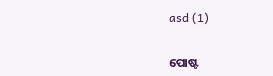asd (1)


ପୋଷ୍ଟ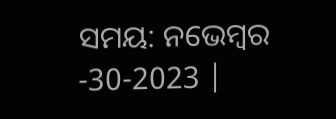ସମୟ: ନଭେମ୍ବର -30-2023 |